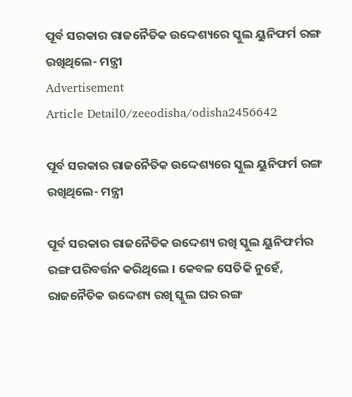ପୂର୍ବ ସରକାର ରାଜନୈତିକ ଉଦ୍ଦେଶ୍ୟରେ ସ୍କୁଲ ୟୁନିଫର୍ମ ରଙ୍ଗ ରଖିଥିଲେ- ମନ୍ତ୍ରୀ
Advertisement
Article Detail0/zeeodisha/odisha2456642

ପୂର୍ବ ସରକାର ରାଜନୈତିକ ଉଦ୍ଦେଶ୍ୟରେ ସ୍କୁଲ ୟୁନିଫର୍ମ ରଙ୍ଗ ରଖିଥିଲେ- ମନ୍ତ୍ରୀ

ପୂର୍ବ ସରକାର ରାଜନୈତିକ ଉଦ୍ଦେଶ୍ୟ ରଖି ସ୍କୁଲ ୟୁନିଫର୍ମର ରଙ୍ଗ ପରିବର୍ତ୍ତନ କରିଥିଲେ । କେବଳ ସେତିକି ନୁହେଁ, ରାଜନୈତିକ ଉଦ୍ଦେଶ୍ୟ ରଖି ସ୍କୁଲ ଘର ରଙ୍ଗ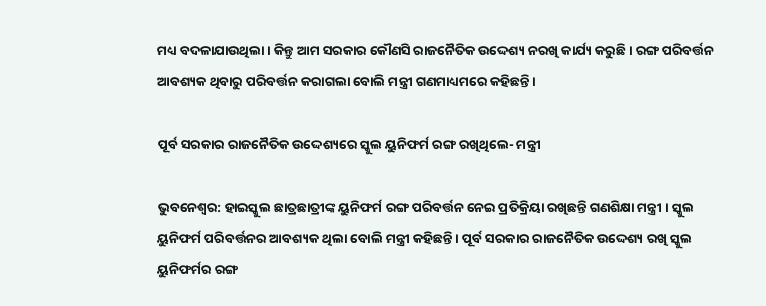ମଧ୍ୟ ବଦଳାଯାଉଥିଲା । କିନ୍ତୁ ଆମ ସରକାର କୌଣସି ରାଜନୈତିକ ଉଦ୍ଦେଶ୍ୟ ନରଖି କାର୍ଯ୍ୟ କରୁଛି । ରଙ୍ଗ ପରିବର୍ତ୍ତନ ଆବଶ୍ୟକ ଥିବାରୁ ପରିବର୍ତ୍ତନ କରାଗଲା ବୋଲି ମନ୍ତ୍ରୀ ଗଣମାଧ୍ୟମରେ କହିଛନ୍ତି ।

ପୂର୍ବ ସରକାର ରାଜନୈତିକ ଉଦ୍ଦେଶ୍ୟରେ ସ୍କୁଲ ୟୁନିଫର୍ମ ରଙ୍ଗ ରଖିଥିଲେ- ମନ୍ତ୍ରୀ

ଭୁବନେଶ୍ୱର: ହାଇସ୍କୁଲ ଛାତ୍ରଛାତ୍ରୀଙ୍କ ୟୁନିଫର୍ମ ରଙ୍ଗ ପରିବର୍ତ୍ତନ ନେଇ ପ୍ରତିକ୍ରିୟା ରଖିଛନ୍ତି ଗଣଶିକ୍ଷା ମନ୍ତ୍ରୀ । ସ୍କୁଲ ୟୁନିଫର୍ମ ପରିବର୍ତ୍ତନର ଆବଶ୍ୟକ ଥିଲା ବୋଲି ମନ୍ତ୍ରୀ କହିଛନ୍ତି । ପୂର୍ବ ସରକାର ରାଜନୈତିକ ଉଦ୍ଦେଶ୍ୟ ରଖି ସ୍କୁଲ ୟୁନିଫର୍ମର ରଙ୍ଗ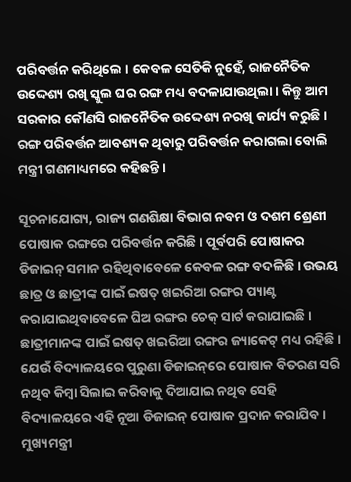ପରିବର୍ତ୍ତନ କରିଥିଲେ । କେବଳ ସେତିକି ନୁହେଁ, ରାଜନୈତିକ ଉଦ୍ଦେଶ୍ୟ ରଖି ସ୍କୁଲ ଘର ରଙ୍ଗ ମଧ୍ୟ ବଦଳାଯାଉଥିଲା । କିନ୍ତୁ ଆମ ସରକାର କୌଣସି ରାଜନୈତିକ ଉଦ୍ଦେଶ୍ୟ ନରଖି କାର୍ଯ୍ୟ କରୁଛି । ରଙ୍ଗ ପରିବର୍ତ୍ତନ ଆବଶ୍ୟକ ଥିବାରୁ ପରିବର୍ତ୍ତନ କରାଗଲା ବୋଲି ମନ୍ତ୍ରୀ ଗଣମାଧ୍ୟମରେ କହିଛନ୍ତି ।

ସୂଚନାଯୋଗ୍ୟ, ରାଜ୍ୟ ଗଣଶିକ୍ଷା ବିଭାଗ ନବମ ଓ ଦଶମ ଶ୍ରେଣୀ ପୋଷାକ ରଙ୍ଗରେ ପରିବର୍ତ୍ତନ କରିଛି । ପୂର୍ବପରି ପୋଷାକର ଡିଜାଇନ୍ ସମାନ ରହିଥିବାବେଳେ କେବଳ ରଙ୍ଗ ବଦଳିଛି । ଉଭୟ ଛାତ୍ର ଓ ଛାତ୍ରୀଙ୍କ ପାଇଁ ଇଷତ୍ ଖଇରିଆ ରଙ୍ଗର ପ୍ୟାଣ୍ଟ କରାଯାଇଥିବାବେଳେ ଘିଅ ରଙ୍ଗର ଚେକ୍ ସାର୍ଟ କରାଯାଇଛି । ଛାତ୍ରୀମାନଙ୍କ ପାଇଁ ଇଷତ୍ ଖଇରିଆ ରଙ୍ଗର ଜ୍ୟାକେଟ୍ ମଧ୍ୟ ରହିଛି । ଯେଉଁ ବିଦ୍ୟାଳୟରେ ପୁରୁଣା ଡିଜାଇନ୍‌ରେ ପୋଷାକ ବିତରଣ ସରି ନଥିବ କିମ୍ବା ସିଲାଇ କରିବାକୁ ଦିଆଯାଇ ନଥିବ ସେହି ବିଦ୍ୟାଳୟରେ ଏହି ନୂଆ ଡିଜାଇନ୍ ପୋଷାକ ପ୍ରଦାନ କରାଯିବ । ମୁଖ୍ୟମନ୍ତ୍ରୀ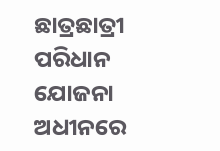ଛାତ୍ରଛାତ୍ରୀ ପରିଧାନ ଯୋଜନା ଅଧୀନରେ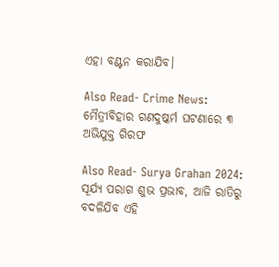ଏହା ବଣ୍ଟନ କରାଯିବ।

Also Read- Crime News: ମୈତ୍ରୀବିହାର ଗଣଦୁଷ୍କର୍ମ ଘଟଣାରେ ୩ ଅଭିଯୁକ୍ତ ଗିରଫ

Also Read- Surya Grahan 2024: ସୂର୍ଯ୍ୟ ପରାଗ ଶୁଭ ପ୍ରଭାବ, ଆଜି ରାତିରୁ ବଦଳିଯିବ ଏହି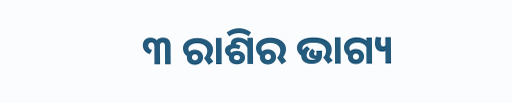୩ ରାଶିର ଭାଗ୍ୟ